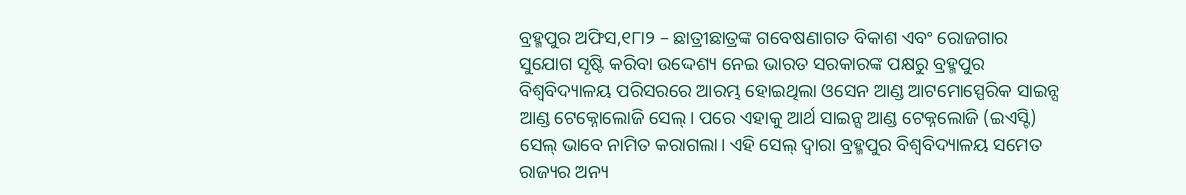ବ୍ରହ୍ମପୁର ଅଫିସ,୧୮ା୨ – ଛାତ୍ରୀଛାତ୍ରଙ୍କ ଗବେଷଣାଗତ ବିକାଶ ଏବଂ ରୋଜଗାର ସୁଯୋଗ ସୃଷ୍ଟି କରିବା ଉଦ୍ଦେଶ୍ୟ ନେଇ ଭାରତ ସରକାରଙ୍କ ପକ୍ଷରୁ ବ୍ରହ୍ମପୁର ବିଶ୍ୱବିଦ୍ୟାଳୟ ପରିସରରେ ଆରମ୍ଭ ହୋଇଥିଲା ଓସେନ ଆଣ୍ଡ ଆଟମୋସ୍ପେରିକ ସାଇନ୍ସ ଆଣ୍ଡ ଟେକ୍ନୋଲୋଜି ସେଲ୍। ପରେ ଏହାକୁ ଆର୍ଥ ସାଇନ୍ସ ଆଣ୍ଡ ଟେକ୍ନଲୋଜି (ଇଏସ୍ଟି) ସେଲ୍ ଭାବେ ନାମିତ କରାଗଲା। ଏହି ସେଲ୍ ଦ୍ୱାରା ବ୍ରହ୍ମପୁର ବିଶ୍ୱବିଦ୍ୟାଳୟ ସମେତ ରାଜ୍ୟର ଅନ୍ୟ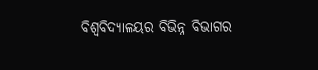ବିଶ୍ୱବିଦ୍ୟାଳୟର ବିଭିନ୍ନ ବିଭାଗର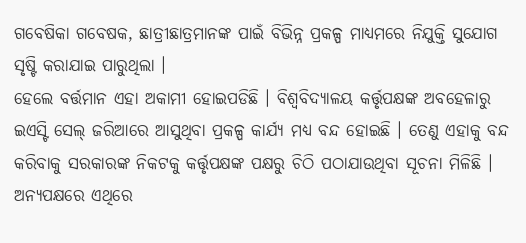ଗବେଷିକା ଗବେଷକ, ଛାତ୍ରୀଛାତ୍ରମାନଙ୍କ ପାଇଁ ବିଭିନ୍ନ ପ୍ରକଳ୍ପ ମାଧ୍ୟମରେ ନିଯୁକ୍ତି ସୁଯୋଗ ସୃଷ୍ଟି କରାଯାଇ ପାରୁଥିଲା ।
ହେଲେ ବର୍ତ୍ତମାନ ଏହା ଅକାମୀ ହୋଇପଡିଛି । ବିଶ୍ୱବିଦ୍ୟାଳୟ କର୍ତ୍ତୃପକ୍ଷଙ୍କ ଅବହେଳାରୁ ଇଏସ୍ଟି ସେଲ୍ ଜରିଆରେ ଆସୁଥିବା ପ୍ରକଳ୍ପ କାର୍ଯ୍ୟ ମଧ୍ୟ ବନ୍ଦ ହୋଇଛି । ତେଣୁ ଏହାକୁ ବନ୍ଦ କରିବାକୁ ସରକାରଙ୍କ ନିକଟକୁ କର୍ତ୍ତୃପକ୍ଷଙ୍କ ପକ୍ଷରୁ ଚିଠି ପଠାଯାଉଥିବା ସୂଚନା ମିଳିଛି । ଅନ୍ୟପକ୍ଷରେ ଏଥିରେ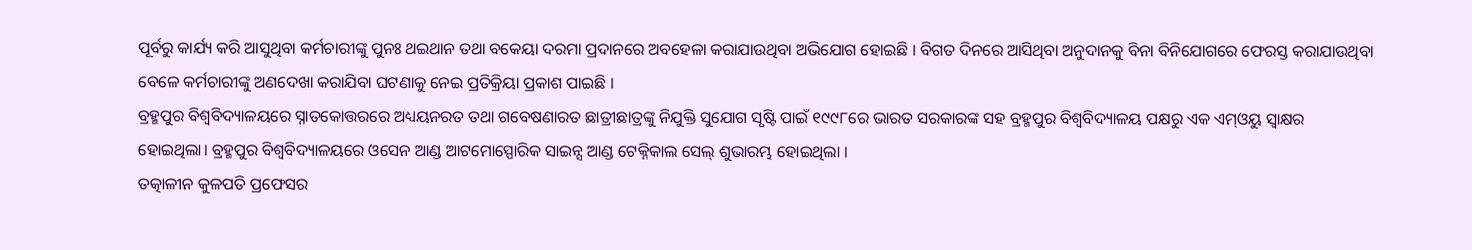ପୂର୍ବରୁ କାର୍ଯ୍ୟ କରି ଆସୁଥିବା କର୍ମଚାରୀଙ୍କୁ ପୁନଃ ଥଇଥାନ ତଥା ବକେୟା ଦରମା ପ୍ରଦାନରେ ଅବହେଳା କରାଯାଉଥିବା ଅଭିଯୋଗ ହୋଇଛି । ବିଗତ ଦିନରେ ଆସିଥିବା ଅନୁଦାନକୁ ବିନା ବିନିଯୋଗରେ ଫେରସ୍ତ କରାଯାଉଥିବା ବେଳେ କର୍ମଚାରୀଙ୍କୁ ଅଣଦେଖା କରାଯିବା ଘଟଣାକୁ ନେଇ ପ୍ରତିକ୍ରିୟା ପ୍ରକାଶ ପାଇଛି ।
ବ୍ରହ୍ମପୁର ବିଶ୍ୱବିଦ୍ୟାଳୟରେ ସ୍ନାତକୋତ୍ତରରେ ଅଧ୍ୟୟନରତ ତଥା ଗବେଷଣାରତ ଛାତ୍ରୀଛାତ୍ରଙ୍କୁ ନିଯୁକ୍ତି ସୁଯୋଗ ସୃଷ୍ଟି ପାଇଁ ୧୯୯୮ରେ ଭାରତ ସରକାରଙ୍କ ସହ ବ୍ରହ୍ମପୁର ବିଶ୍ୱବିଦ୍ୟାଳୟ ପକ୍ଷରୁ ଏକ ଏମ୍ଓୟୁ ସ୍ବାକ୍ଷର ହୋଇଥିଲା। ବ୍ରହ୍ମପୁର ବିଶ୍ୱବିଦ୍ୟାଳୟରେ ଓସେନ ଆଣ୍ଡ ଆଟମୋସ୍ପୋରିକ ସାଇନ୍ସ ଆଣ୍ଡ ଟେକ୍ନିକାଲ ସେଲ୍ ଶୁଭାରମ୍ଭ ହୋଇଥିଲା ।
ତତ୍କାଳୀନ କୁଳପତି ପ୍ରଫେସର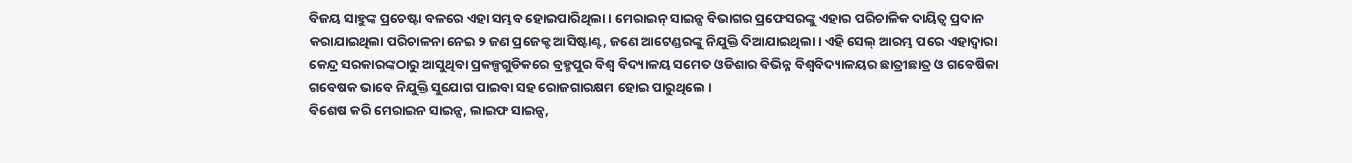ବିଜୟ ସାହୁଙ୍କ ପ୍ରଚେଷ୍ଟା ବଳରେ ଏହା ସମ୍ଭବ ହୋଇପାରିଥିଲା । ମେରାଇନ୍ ସାଇନ୍ସ ବିଭାଗର ପ୍ରଫେସରଙ୍କୁ ଏହାର ପରିଚାଳିକ ଦାୟିତ୍ୱ ପ୍ରଦାନ କରାଯାଇଥିଲା ପରିଚାଳନା ନେଇ ୨ ଜଣ ପ୍ରଜେକ୍ଟ ଆସିଷ୍ଟାଣ୍ଟ, ଜଣେ ଆଟେଣ୍ଡରଙ୍କୁ ନିଯୁକ୍ତି ଦିଆଯାଇଥିଲା । ଏହି ସେଲ୍ ଆରମ୍ଭ ପରେ ଏହାଦ୍ୱାରା କେନ୍ଦ୍ର ସରକାରଙ୍କଠାରୁ ଆସୁଥିବା ପ୍ରକଳ୍ପଗୁଡିକରେ ବ୍ରହ୍ମପୁର ବିଶ୍ୱ ବିଦ୍ୟାଳୟ ସମେତ ଓଡିଶାର ବିଭିନ୍ନ ବିଶ୍ୱବିଦ୍ୟାଳୟର ଛାତ୍ରୀଛାତ୍ର ଓ ଗବେଷିକା ଗବେଷକ ଭାବେ ନିଯୁକ୍ତି ସୁଯୋଗ ପାଇବା ସହ ରୋଜଗାରକ୍ଷମ ହୋଇ ପାରୁଥିଲେ ।
ବିଶେଷ କରି ମେରାଇନ ସାଇନ୍ସ, ଲାଇଫ ସାଇନ୍ସ,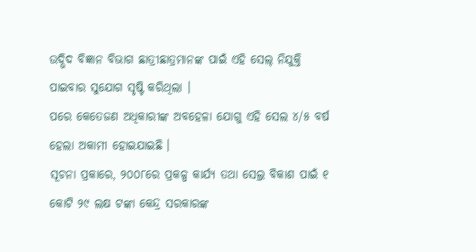ଉଦ୍ଭିଦ ବିଜ୍ଞାନ ବିଭାଗ ଛାତ୍ରୀଛାତ୍ରମାନଙ୍କ ପାଇଁ ଏହି ସେଲ୍ ନିଯୁକ୍ତି ପାଇବାର ସୁଯୋଗ ସୃଷ୍ଟି କରିଥିଲା ।
ପରେ କେତେଜଣ ଅଧିକାରୀଙ୍କ ଅବହେଳା ଯୋଗୁ ଏହି ସେଲ ୪/୫ ବର୍ଷ ହେଲା ଅକାମୀ ହୋଇଯାଇଛି ।
ସୂଚନା ପ୍ରକାରେ, ୨୦୦୮ରେ ପ୍ରକଳ୍ପ କାର୍ଯ୍ୟ ତଥା ସେଲ୍ର ବିକାଶ ପାଇଁ ୧ କୋଟି ୨୯ ଲକ୍ଷ ଟଙ୍କା କେନ୍ଦ୍ର ସରକାରଙ୍କ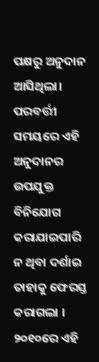ପକ୍ଷରୁ ଅନୁଦାନ ଆସିଥିଲା। ପରବର୍ତ୍ତୀ ସମୟରେ ଏହି ଅନୁଦାନର ଉପଯୁକ୍ତ ବିନିଯୋଗ କରାଯାଇପାରି ନ ଥିବା ଦର୍ଶାଇ ତାହାକୁ ଫେରସ୍ତ କରାଗଲା । ୨୦୧୦ରେ ଏହି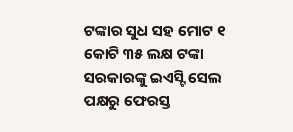ଟଙ୍କାର ସୁଧ ସହ ମୋଟ ୧ କୋଟି ୩୫ ଲକ୍ଷ ଟଙ୍କା ସରକାରଙ୍କୁ ଇଏସ୍ଟି ସେଲ ପକ୍ଷରୁ ଫେରସ୍ତ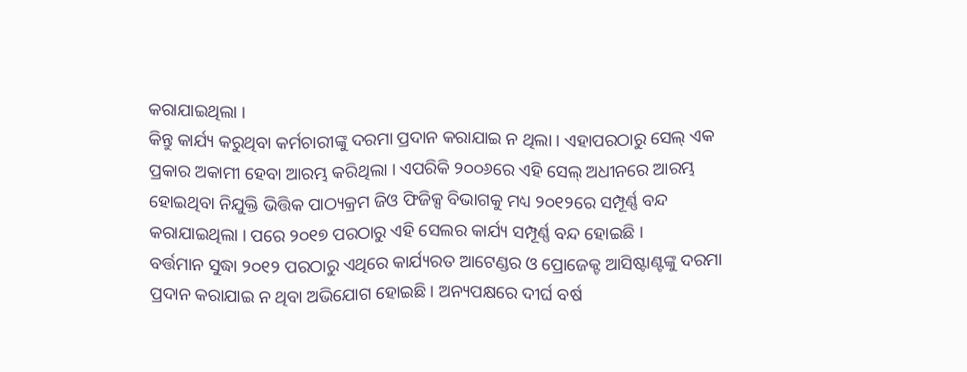କରାଯାଇଥିଲା ।
କିନ୍ତୁ କାର୍ଯ୍ୟ କରୁଥିବା କର୍ମଚାରୀଙ୍କୁ ଦରମା ପ୍ରଦାନ କରାଯାଇ ନ ଥିଲା । ଏହାପରଠାରୁ ସେଲ୍ ଏକ ପ୍ରକାର ଅକାମୀ ହେବା ଆରମ୍ଭ କରିଥିଲା । ଏପରିକି ୨୦୦୬ରେ ଏହି ସେଲ୍ ଅଧୀନରେ ଆରମ୍ଭ ହୋଇଥିବା ନିଯୁକ୍ତି ଭିତ୍ତିକ ପାଠ୍ୟକ୍ରମ ଜିଓ ଫିଜିକ୍ସ ବିଭାଗକୁ ମଧ୍ୟ ୨୦୧୨ରେ ସମ୍ପୂର୍ଣ୍ଣ ବନ୍ଦ କରାଯାଇଥିଲା । ପରେ ୨୦୧୭ ପରଠାରୁ ଏହି ସେଲର କାର୍ଯ୍ୟ ସମ୍ପୂର୍ଣ୍ଣ ବନ୍ଦ ହୋଇଛି ।
ବର୍ତ୍ତମାନ ସୁଦ୍ଧା ୨୦୧୨ ପରଠାରୁ ଏଥିରେ କାର୍ଯ୍ୟରତ ଆଟେଣ୍ଡର ଓ ପ୍ରୋଜେକ୍ଟ ଆସିଷ୍ଟାଣ୍ଟଙ୍କୁ ଦରମା ପ୍ରଦାନ କରାଯାଇ ନ ଥିବା ଅଭିଯୋଗ ହୋଇଛି । ଅନ୍ୟପକ୍ଷରେ ଦୀର୍ଘ ବର୍ଷ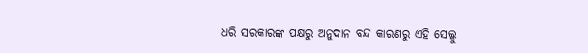ଧରି ସରକାରଙ୍କ ପକ୍ଷରୁ ଅନୁଦାନ ବନ୍ଦ କାରଣରୁ ଏହି ସେଲ୍କୁ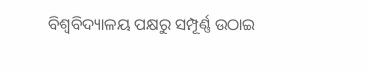ବିଶ୍ୱବିଦ୍ୟାଳୟ ପକ୍ଷରୁ ସମ୍ପୂର୍ଣ୍ଣ ଉଠାଇ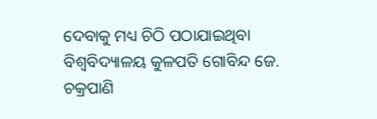ଦେବାକୁ ମଧ୍ୟ ଚିଠି ପଠାଯାଇଥିବା ବିଶ୍ୱବିଦ୍ୟାଳୟ କୁଳପତି ଗୋବିନ୍ଦ ଜେ. ଚକ୍ରପାଣି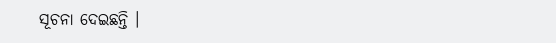ସୂଚନା ଦେଇଛନ୍ତି ।